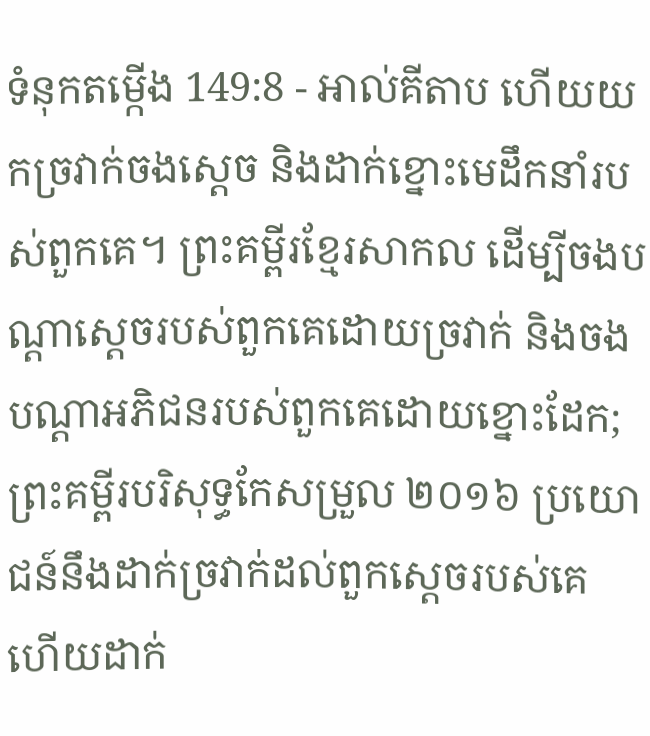ទំនុកតម្កើង 149:8 - អាល់គីតាប ហើយយកច្រវាក់ចងស្ដេច និងដាក់ខ្នោះមេដឹកនាំរបស់ពួកគេ។ ព្រះគម្ពីរខ្មែរសាកល ដើម្បីចងបណ្ដាស្ដេចរបស់ពួកគេដោយច្រវាក់ និងចងបណ្ដាអភិជនរបស់ពួកគេដោយខ្នោះដែក; ព្រះគម្ពីរបរិសុទ្ធកែសម្រួល ២០១៦ ប្រយោជន៍នឹងដាក់ច្រវាក់ដល់ពួកស្តេចរបស់គេ ហើយដាក់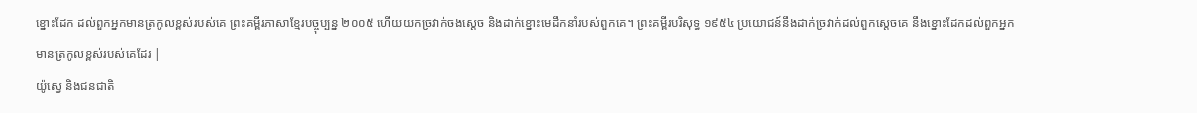ខ្នោះដែក ដល់ពួកអ្នកមានត្រកូលខ្ពស់របស់គេ ព្រះគម្ពីរភាសាខ្មែរបច្ចុប្បន្ន ២០០៥ ហើយយកច្រវាក់ចងស្ដេច និងដាក់ខ្នោះមេដឹកនាំរបស់ពួកគេ។ ព្រះគម្ពីរបរិសុទ្ធ ១៩៥៤ ប្រយោជន៍នឹងដាក់ច្រវាក់ដល់ពួកស្តេចគេ នឹងខ្នោះដែកដល់ពួកអ្នកមានត្រកូលខ្ពស់របស់គេដែរ |
យ៉ូស្វេ និងជនជាតិ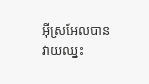អ៊ីស្រអែលបានវាយឈ្នះ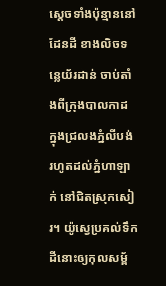ស្តេចទាំងប៉ុន្មាននៅដែនដី ខាងលិចទន្លេយ័រដាន់ ចាប់តាំងពីក្រុងបាលកាដ ក្នុងជ្រលងភ្នំលីបង់ រហូតដល់ភ្នំហាឡាក់ នៅជិតស្រុកសៀរ។ យ៉ូស្វេប្រគល់ទឹកដីនោះឲ្យកុលសម្ព័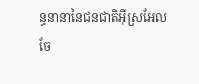ន្ធនានានៃជនជាតិអ៊ីស្រអែលចែ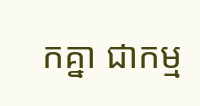កគ្នា ជាកម្ម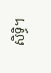សិទ្ធិ។